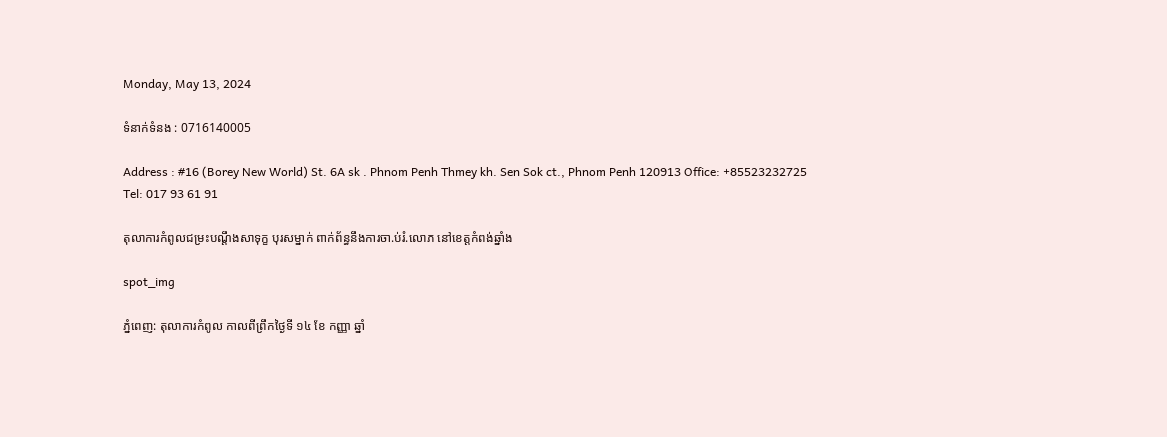Monday, May 13, 2024

ទំនាក់ទំនង : 0716140005

Address : #16 (Borey New World) St. 6A sk . Phnom Penh Thmey kh. Sen Sok ct., Phnom Penh 120913 Office: +85523232725 Tel: 017 93 61 91

តុលាការកំពូលជម្រះបណ្តឹងសាទុក្ខ បុរសម្នាក់ ពាក់ព័ន្ធនឹងការចា.ប់រំ.លោភ នៅខេត្តកំពង់ឆ្នាំង

spot_img

ភ្នំពេញ: តុលាការកំពូល កាលពីព្រឹកថ្ងៃទី ១៤ ខែ កញ្ញា ឆ្នាំ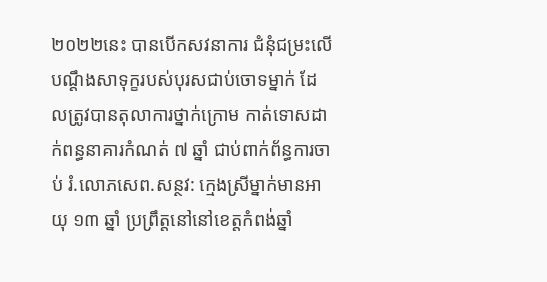២០២២នេះ បានបើកសវនាការ ជំនុំជម្រះលើបណ្ដឹងសាទុក្ខរបស់បុរសជាប់ចោទម្នាក់ ដែលត្រូវបានតុលាការថ្នាក់ក្រោម កាត់ទោសដាក់ពន្ធនាគារកំណត់ ៧ ឆ្នាំ ជាប់ពាក់ព័ន្ធការចាប់ រំ.លោភសេព.សន្ថវ: ក្មេងស្រីម្នាក់មានអាយុ ១៣ ឆ្នាំ ប្រព្រឹត្តនៅនៅខេត្តកំពង់ឆ្នាំ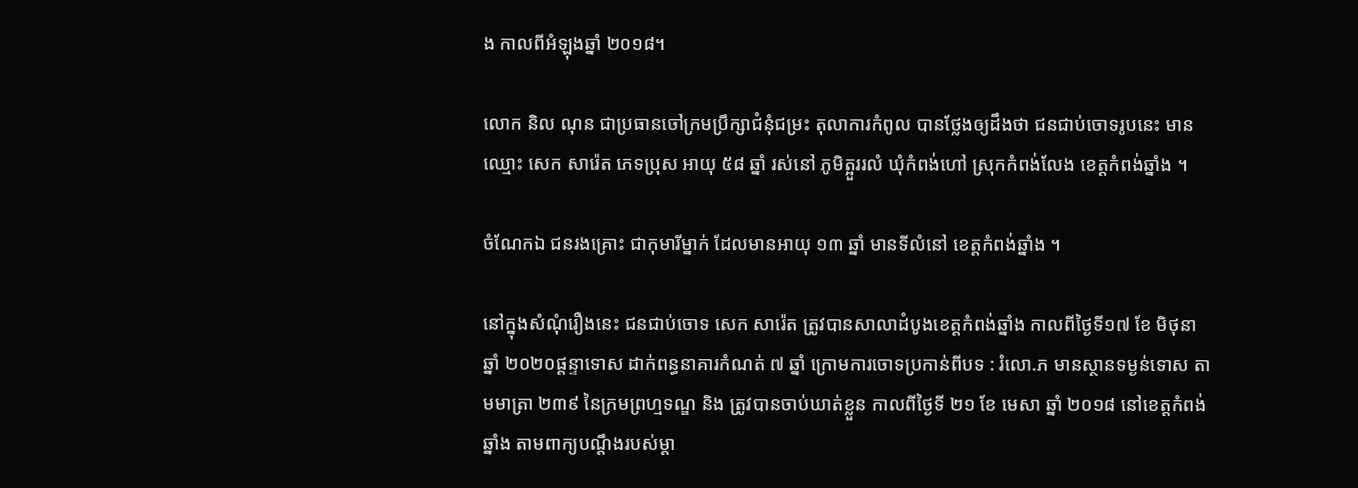ង កាលពីអំឡុងឆ្នាំ ២០១៨។

លោក និល ណុន ជាប្រធានចៅក្រមប្រឹក្សាជំនុំជម្រះ តុលាការកំពូល បានថ្លែងឲ្យដឹងថា ជនជាប់ចោទរូបនេះ មានឈ្មោះ សេក សារ៉េត ភេទប្រុស អាយុ ៥៨ ឆ្នាំ រស់នៅ ភូមិត្អួររលំ ឃុំកំពង់ហៅ ស្រុកកំពង់លែង ខេត្តកំពង់ឆ្នាំង ។

ចំណែកឯ ជនរងគ្រោះ ជាកុមារីម្នាក់ ដែលមានអាយុ ១៣ ឆ្នាំ មានទីលំនៅ ខេត្តកំពង់ឆ្នាំង ។

នៅក្នុងសំណុំរឿងនេះ ជនជាប់ចោទ សេក សារ៉េត ត្រូវបានសាលាដំបូងខេត្តកំពង់ឆ្នាំង កាលពីថ្ងៃទី១៧ ខែ មិថុនា ឆ្នាំ ២០២០ផ្តន្ទាទោស ដាក់ពន្ធនាគារកំណត់ ៧ ឆ្នាំ ក្រោមការចោទប្រកាន់ពីបទ : រំលោ.ភ មានស្ថានទម្ងន់ទោស តាមមាត្រា ២៣៩ នៃក្រមព្រហ្មទណ្ឌ និង ត្រូវបានចាប់ឃាត់ខ្លួន កាលពីថ្ងៃទី ២១ ខែ មេសា ឆ្នាំ ២០១៨ នៅខេត្តកំពង់ឆ្នាំង តាមពាក្យបណ្តឹងរបស់ម្តា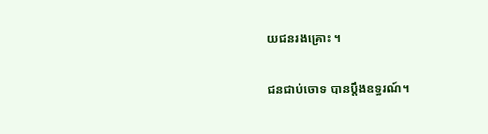យជនរងគ្រោះ ។

ជនជាប់ចោទ បានប្តឹងឧទ្ធរណ៍។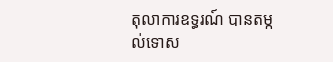តុលាការឧទ្ធរណ៍ បានតម្កល់ទោស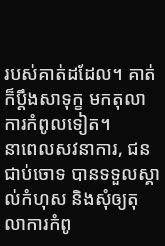របស់គាត់ដដែល។ គាត់ក៏ប្តឹងសាទុក្ខ មកតុលាការកំពូលទៀត។
នាពេលសវនាការ, ជនជាប់ចោទ បានទទួលស្គាល់កំហុស និងសុំឲ្យតុលាការកំពូ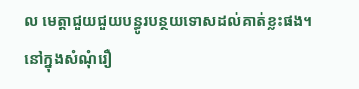ល មេត្តាជួយជួយបន្ធូរបន្ថយទោសដល់គាត់ខ្លះផង។
នៅក្នុងសំណុំរឿ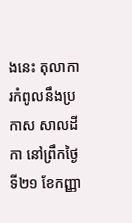ងនេះ តុលាការកំពូលនឹងប្រកាស សាលដីកា នៅព្រឹកថ្ងៃទី២១ ខែកញ្ញា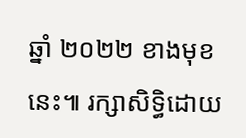ឆ្នាំ ២០២២ ខាងមុខនេះ៕ រក្សាសិទ្ធិដោយ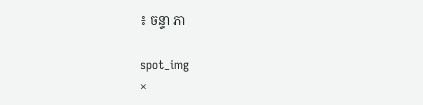៖ ចន្ទា ភា

spot_img
×